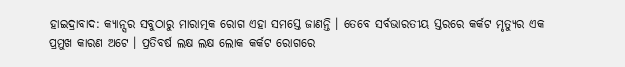ହାଇଦ୍ରାବାଦ: କ୍ୟାନ୍ସର ସବୁଠାରୁ ମାରାତ୍ମକ ରୋଗ ଏହା ସମସ୍ତେ ଜାଣନ୍ତି । ତେବେ ସର୍ବଭାରତୀୟ ସ୍ତରରେ କର୍କଟ ମୃତ୍ୟୁର ଏକ ପ୍ରମୁଖ କାରଣ ଅଟେ । ପ୍ରତିବର୍ଷ ଲକ୍ଷ ଲକ୍ଷ ଲୋକ କର୍କଟ ରୋଗରେ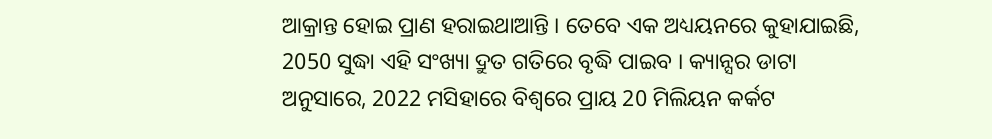ଆକ୍ରାନ୍ତ ହୋଇ ପ୍ରାଣ ହରାଇଥାଆନ୍ତି । ତେବେ ଏକ ଅଧ୍ୟୟନରେ କୁହାଯାଇଛି, 2050 ସୁଦ୍ଧା ଏହି ସଂଖ୍ୟା ଦ୍ରୁତ ଗତିରେ ବୃଦ୍ଧି ପାଇବ । କ୍ୟାନ୍ସର ଡାଟା ଅନୁସାରେ, 2022 ମସିହାରେ ବିଶ୍ବରେ ପ୍ରାୟ 20 ମିଲିୟନ କର୍କଟ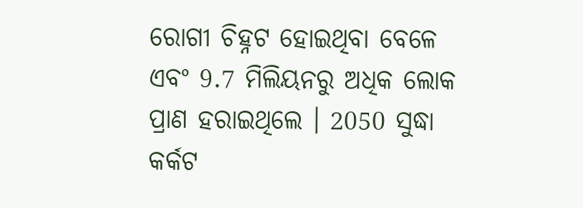ରୋଗୀ ଚିହ୍ନଟ ହୋଇଥିବା ବେଳେ ଏବଂ 9.7 ମିଲିୟନରୁ ଅଧିକ ଲୋକ ପ୍ରାଣ ହରାଇଥିଲେ । 2050 ସୁଦ୍ଧା କର୍କଟ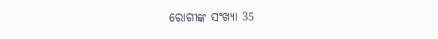ରୋଗୀଙ୍କ ସଂଖ୍ୟା 35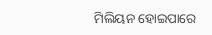ମିଲିୟନ ହୋଇପାରେ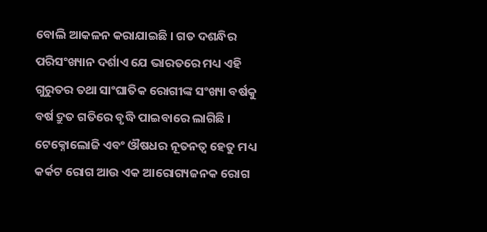ବୋଲି ଆକଳନ କରାଯାଇଛି । ଗତ ଦଶନ୍ଧିର ପରିସଂଖ୍ୟାନ ଦର୍ଶାଏ ଯେ ଭାରତରେ ମଧ୍ୟ ଏହି ଗୁରୁତର ତଥା ସାଂଘାତିକ ରୋଗୀଙ୍କ ସଂଖ୍ୟା ବର୍ଷକୁ ବର୍ଷ ଦ୍ରୁତ ଗତିରେ ବୃଦ୍ଧି ପାଇବାରେ ଲାଗିଛି ।
ଟେକ୍ନୋଲୋଜି ଏବଂ ଔଷଧର ନୂତନତ୍ବ ହେତୁ ମଧ୍ୟ କର୍କଟ ରୋଗ ଆଉ ଏକ ଆରୋଗ୍ୟଜନକ ରୋଗ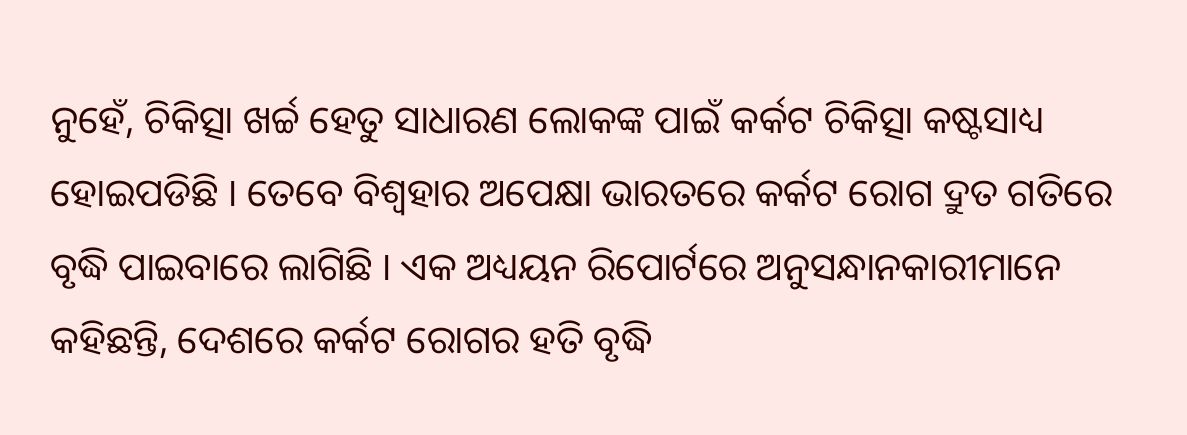ନୁହେଁ, ଚିକିତ୍ସା ଖର୍ଚ୍ଚ ହେତୁ ସାଧାରଣ ଲୋକଙ୍କ ପାଇଁ କର୍କଟ ଚିକିତ୍ସା କଷ୍ଟସାଧ୍ୟ ହୋଇପଡିଛି । ତେବେ ବିଶ୍ବହାର ଅପେକ୍ଷା ଭାରତରେ କର୍କଟ ରୋଗ ଦ୍ରୁତ ଗତିରେ ବୃଦ୍ଧି ପାଇବାରେ ଲାଗିଛି । ଏକ ଅଧ୍ୟୟନ ରିପୋର୍ଟରେ ଅନୁସନ୍ଧାନକାରୀମାନେ କହିଛନ୍ତି, ଦେଶରେ କର୍କଟ ରୋଗର ହତି ବୃଦ୍ଧି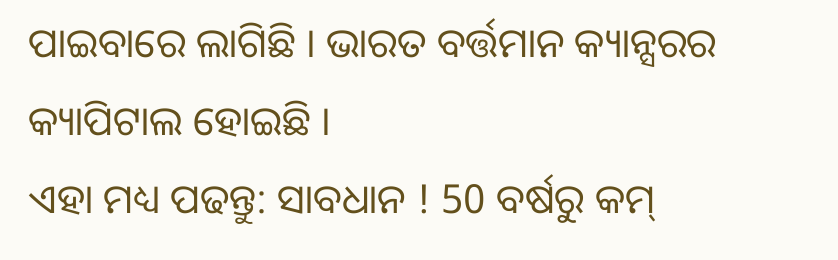ପାଇବାରେ ଲାଗିଛି । ଭାରତ ବର୍ତ୍ତମାନ କ୍ୟାନ୍ସରର କ୍ୟାପିଟାଲ ହୋଇଛି ।
ଏହା ମଧ୍ୟ ପଢନ୍ତୁ: ସାବଧାନ ! 50 ବର୍ଷରୁ କମ୍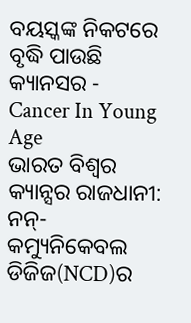ବୟସ୍କଙ୍କ ନିକଟରେ ବୃଦ୍ଧି ପାଉଛି କ୍ୟାନସର - Cancer In Young Age
ଭାରତ ବିଶ୍ବର କ୍ୟାନ୍ସର ରାଜଧାନୀ: ନନ୍-କମ୍ୟୁନିକେବଲ ଡିଜିଜ(NCD)ର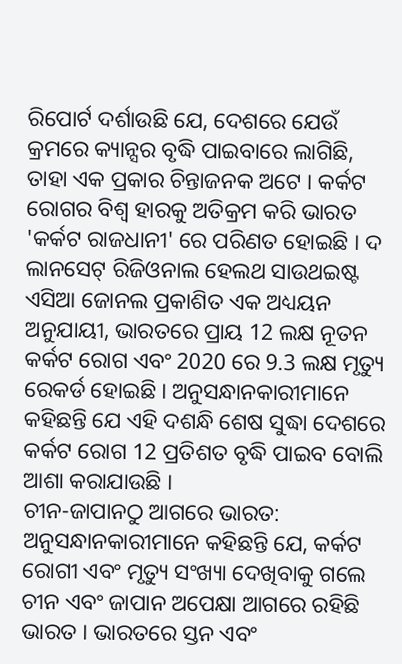ରିପୋର୍ଟ ଦର୍ଶାଉଛି ଯେ, ଦେଶରେ ଯେଉଁ କ୍ରମରେ କ୍ୟାନ୍ସର ବୃଦ୍ଧି ପାଇବାରେ ଲାଗିଛି, ତାହା ଏକ ପ୍ରକାର ଚିନ୍ତାଜନକ ଅଟେ । କର୍କଟ ରୋଗର ବିଶ୍ବ ହାରକୁ ଅତିକ୍ରମ କରି ଭାରତ 'କର୍କଟ ରାଜଧାନୀ' ରେ ପରିଣତ ହୋଇଛି । ଦ ଲାନସେଟ୍ ରିଜିଓନାଲ ହେଲଥ ସାଉଥଇଷ୍ଟ ଏସିଆ ଜୋନଲ ପ୍ରକାଶିତ ଏକ ଅଧ୍ୟୟନ ଅନୁଯାୟୀ, ଭାରତରେ ପ୍ରାୟ 12 ଲକ୍ଷ ନୂତନ କର୍କଟ ରୋଗ ଏବଂ 2020 ରେ 9.3 ଲକ୍ଷ ମୃତ୍ୟୁ ରେକର୍ଡ ହୋଇଛି । ଅନୁସନ୍ଧାନକାରୀମାନେ କହିଛନ୍ତି ଯେ ଏହି ଦଶନ୍ଧି ଶେଷ ସୁଦ୍ଧା ଦେଶରେ କର୍କଟ ରୋଗ 12 ପ୍ରତିଶତ ବୃଦ୍ଧି ପାଇବ ବୋଲି ଆଶା କରାଯାଉଛି ।
ଚୀନ-ଜାପାନଠୁ ଆଗରେ ଭାରତ: ଅନୁସନ୍ଧାନକାରୀମାନେ କହିଛନ୍ତି ଯେ, କର୍କଟ ରୋଗୀ ଏବଂ ମୃତ୍ୟୁ ସଂଖ୍ୟା ଦେଖିବାକୁ ଗଲେ ଚୀନ ଏବଂ ଜାପାନ ଅପେକ୍ଷା ଆଗରେ ରହିଛି ଭାରତ । ଭାରତରେ ସ୍ତନ ଏବଂ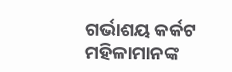ଗର୍ଭାଶୟ କର୍କଟ ମହିଳାମାନଙ୍କ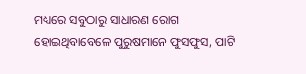ମଧ୍ୟରେ ସବୁଠାରୁ ସାଧାରଣ ରୋଗ ହୋଇଥିବାବେଳେ ପୁରୁଷମାନେ ଫୁସଫୁସ, ପାଟି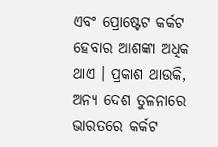ଏବଂ ପ୍ରୋଷ୍ଟେଟ କର୍କଟ ହେବାର ଆଶଙ୍କା ଅଧିକ ଥାଏ । ପ୍ରକାଶ ଥାଉକି, ଅନ୍ୟ ଦେଶ ତୁଳନାରେ ଭାରତରେ କର୍କଟ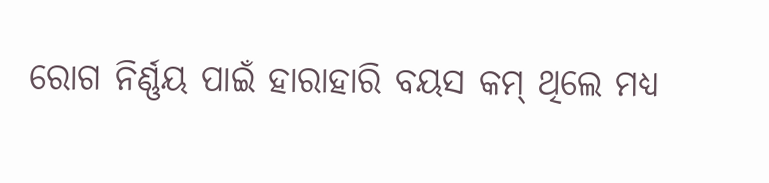ରୋଗ ନିର୍ଣ୍ଣୟ ପାଇଁ ହାରାହାରି ବୟସ କମ୍ ଥିଲେ ମଧ୍ୟ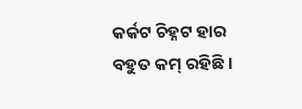କର୍କଟ ଚିହ୍ନଟ ହାର ବହୁତ କମ୍ ରହିଛି ।